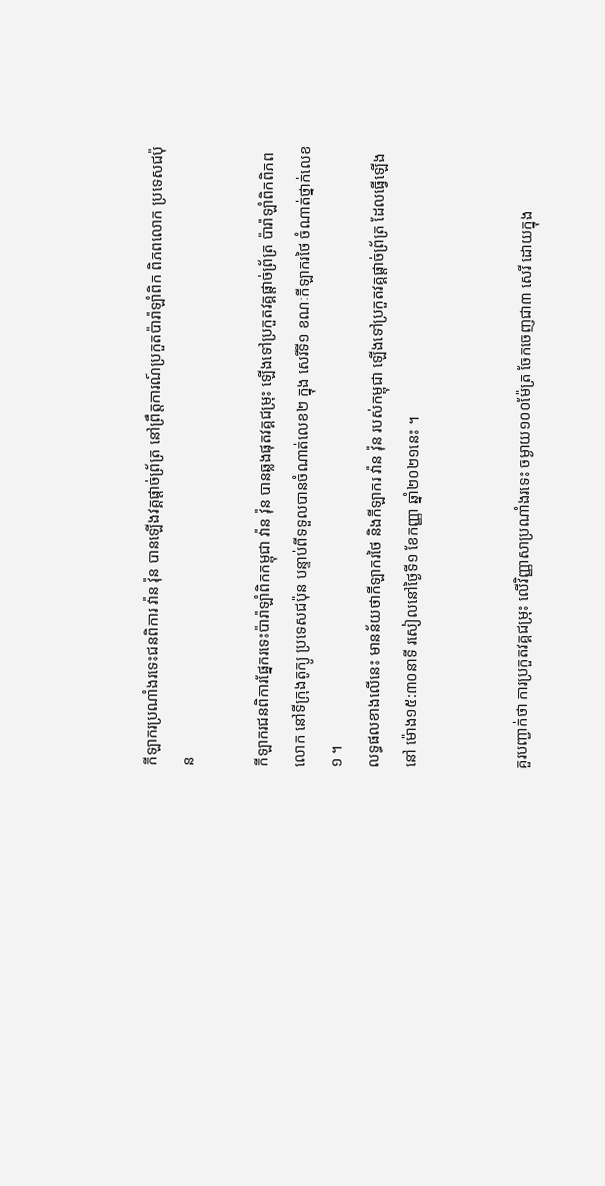កីឡាករប្រណាំងរទេះជនពិការ វ៉ាន វ៉ុន បានឡើងវគ្គផ្តាច់ព្រ័ត្រ នៅព្រឹត្តការណ៍ប្រកួតប៉ារ៉ាឡាំពិក ពិភពលោក ប្រទេសជប៉ុន

កីឡាករជនពិការផ្នែករទេះប៉ារ៉ាឡាំពិកកម្ពុជា វ៉ាន វ៉ុន បានឆ្លងផុតវគ្គជម្រុះ ឡើងទៅប្រកួតវគ្គផ្តាច់ព្រ័ត្រ ប៉ារ៉ាឡាំពិកពិភពលោក នៅទីក្រុងតូក្យូ ប្រទេសជប៉ុន បន្ទាប់ពីទទួលបានចំណាត់លេខ២ ក្នុង សេរីទី១ ខណៈកីឡាករថៃ ចំណាត់ថ្នាក់លេខ១ ។
លទ្ធផលខាងលើនេះ មានន័យថាកីឡាករថៃ និងកីឡាករ វ៉ាន វ៉ុន របស់កម្ពុជា ឡើងទៅប្រកួតវគ្គផ្តាច់ព្រ័ត្រ ដែលធ្វើឡើងនៅ ម៉ោង១៥:៣០នាទី រសៀលនៅថ្ងៃទី១ ខែកញ្ញា ឆ្នាំ២០២១នេះ ។


គួរបញ្ជាក់ថា ការប្រកួតវគ្គជម្រុះ លើវិញ្ញាសាប្រណាំងរទេះ ចម្ងាយ១០០ម៉ែត្រ ចែកចេញជា៣ សេរី ដោយក្នុង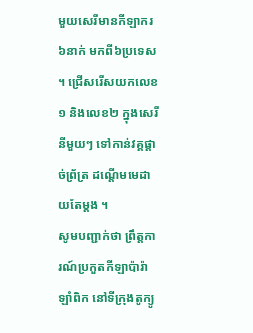មួយសេរីមានកីឡាករ ៦នាក់ មកពី៦ប្រទេស ។ ជ្រើសរើសយកលេខ១ និងលេខ២ ក្នុងសេរីនីមួយៗ ទៅកាន់វគ្គផ្តាច់ព្រ័ត្រ ដណ្តើមមេដាយតែម្តង ។
សូមបញ្ជាក់ថា ព្រឹត្តការណ៍ប្រកួតកីឡាប៉ារ៉ាឡាំពិក នៅទីក្រុងតូក្យូ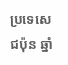ប្រទេសេជប៉ុន ឆ្នាំ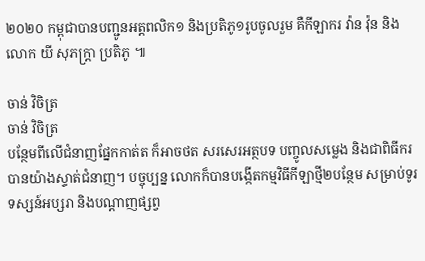២០២០ កម្ពុជាបានបញ្ជូនអត្តពលិក១ និងប្រតិភូ១រូបចូលរួម គឺកីឡាករ វ៉ាន វ៉ុន និងលោក យី សុភក្រ្តា ប្រតិភូ ៕

ចាន់ វិចិត្រ
ចាន់ វិចិត្រ
បន្ថែមពីលើជំនាញផ្នែកកាត់ត ក៏អាចថត សរសេរអត្ថបទ បញ្ចូលសម្លេង និងជាពិធីករបានយ៉ាងស្ទាត់ជំនាញ។ បច្ចុប្បន្ន លោកក៏បានបង្កើតកម្មវិធីកីឡាថ្មី២បន្ថែម សម្រាប់ទូរទស្សន៍អប្សរា និងបណ្តាញផ្សព្វ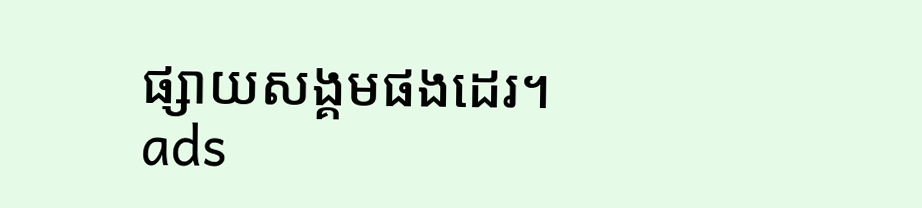ផ្សាយសង្គមផងដេរ។
ads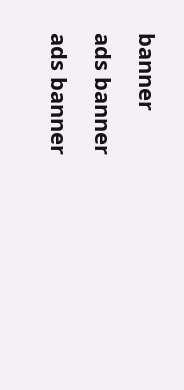banner
ads banner
ads banner